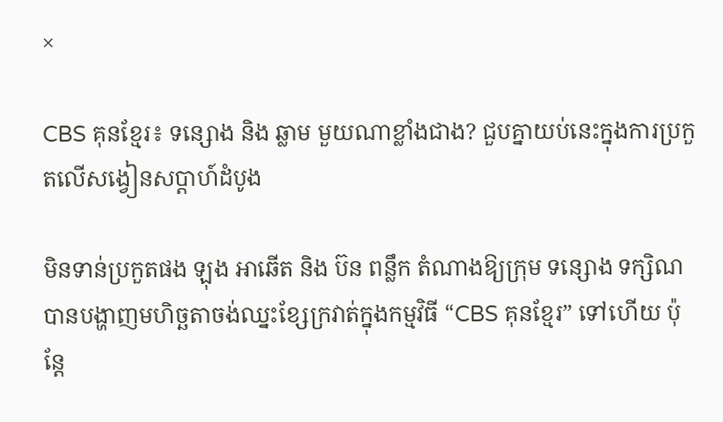×

CBS គុនខ្មែរ៖ ទន្សោង និង ឆ្លាម មួយណាខ្លាំងជាង? ជួបគ្នាយប់នេះក្នុងការប្រកួតលើសង្វៀនសប្ដាហ៍ដំបូង

មិនទាន់ប្រកួតផង ឡុង អាឆើត និង ប៊ន ពន្លឹក តំណាងឱ្យក្រុម ទន្សោង ទក្សិណ បានបង្ហាញមហិច្ឆតាចង់ឈ្នះខ្សែក្រវាត់ក្នុងកម្មវិធី “CBS គុនខ្មែរ” ទៅហើយ ប៉ុន្តែ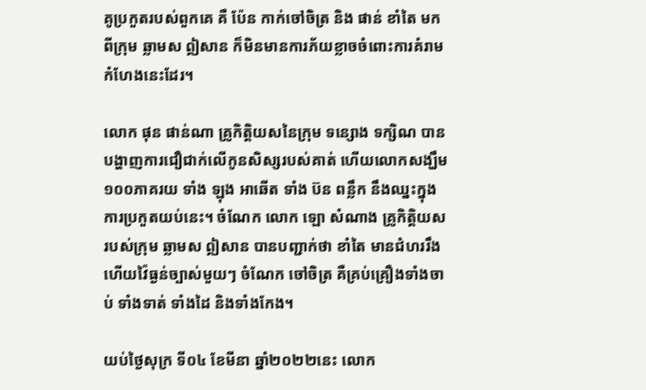គូប្រកួតរបស់ពួកគេ គឺ ប៉ែន កាក់ចៅចិត្រ និង ផាន់ ខាំតៃ មកពីក្រុម ឆ្លាមស ឦសាន ក៏មិនមានការភ័យខ្លាចចំពោះការគំរាមកំហែងនេះដែរ។

លោក ផុន ផាន់ណា គ្រូកិត្តិយសនៃក្រុម ទន្សោង ទក្សិណ បានបង្ហាញការជឿជាក់លើកូនសិស្សរបស់គាត់ ហើយលោកសង្ឃឹម ១០០ភាគរយ ទាំង ឡុង អាឆើត ទាំង ប៊ន ពន្លឹក នឹងឈ្នះក្នុងការប្រកួតយប់នេះ។ ចំណែក លោក ឡោ សំណាង គ្រូកិត្តិយសរបស់ក្រុម ឆ្លាមស ឦសាន បានបញ្ជាក់ថា ខាំតៃ មានជំហររឹង ហើយវ៉ៃធ្ងន់ច្បាស់មួយៗ ចំណែក ចៅចិត្រ គឺគ្រប់គ្រឿងទាំងចាប់ ទាំងទាត់ ទាំងដៃ និងទាំងកែង។

យប់ថ្ងៃសុក្រ ទី០៤ ខែមីនា ឆ្នាំ២០២២នេះ លោក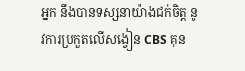អ្នក នឹងបានទស្សនាយ៉ាងជក់ចិត្ត នូវការប្រកួតលើសង្វៀន CBS គុន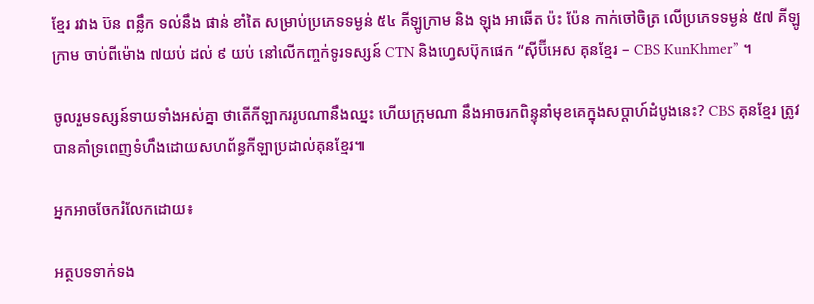ខ្មែរ រវាង ប៊ន ពន្លឹក ទល់នឹង ផាន់ ខាំតៃ សម្រាប់ប្រភេទទម្ងន់ ៥៤ គីឡូក្រាម និង ឡុង អាឆើត ប៉ះ ប៉ែន កាក់ចៅចិត្រ លើប្រភេទទម្ងន់ ៥៧ គីឡូក្រាម ចាប់ពីម៉ោង ៧យប់ ដល់ ៩ យប់ នៅលើកញ្ចក់ទូរទស្សន៍ CTN និងហ្វេសប៊ុកផេក “ស៊ីប៊ីអេស គុនខ្មែរ – CBS KunKhmer” ។

ចូលរួមទស្សន៍ទាយទាំងអស់គ្នា ថាតើកីឡាកររូបណានឹងឈ្នះ ហើយក្រុមណា នឹងអាចរកពិន្ទុនាំមុខគេក្នុងសប្ដាហ៍ដំបូងនេះ? CBS គុនខ្មែរ ត្រូវបានគាំទ្រពេញទំហឹងដោយសហព័ន្ធកីឡាប្រដាល់គុនខ្មែរ៕

អ្នកអាចចែករំលែកដោយ៖

អត្ថបទទាក់ទង